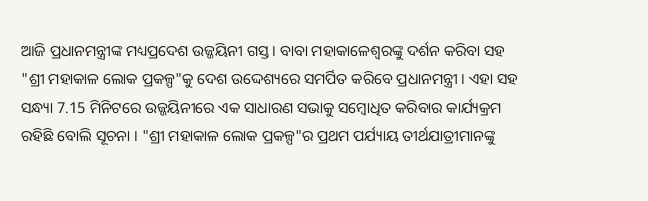ଆଜି ପ୍ରଧାନମନ୍ତ୍ରୀଙ୍କ ମଧ୍ୟପ୍ରଦେଶ ଉଜ୍ଜୟିନୀ ଗସ୍ତ । ବାବା ମହାକାଳେଶ୍ବରଙ୍କୁ ଦର୍ଶନ କରିବା ସହ "ଶ୍ରୀ ମହାକାଳ ଲୋକ ପ୍ରକଳ୍ପ"କୁ ଦେଶ ଉଦ୍ଦେଶ୍ୟରେ ସମର୍ପିତ କରିବେ ପ୍ରଧାନମନ୍ତ୍ରୀ । ଏହା ସହ ସନ୍ଧ୍ୟା 7.15 ମିନିଟରେ ଉଜ୍ଜୟିନୀରେ ଏକ ସାଧାରଣ ସଭାକୁ ସମ୍ବୋଧିତ କରିବାର କାର୍ଯ୍ୟକ୍ରମ ରହିଛି ବୋଲି ସୂଚନା । "ଶ୍ରୀ ମହାକାଳ ଲୋକ ପ୍ରକଳ୍ପ"ର ପ୍ରଥମ ପର୍ଯ୍ୟାୟ ତୀର୍ଥଯାତ୍ରୀମାନଙ୍କୁ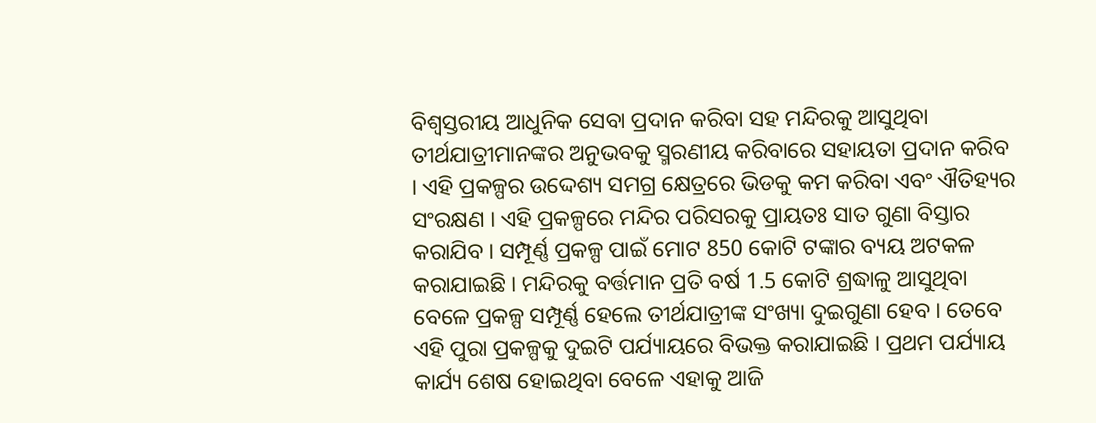ବିଶ୍ବସ୍ତରୀୟ ଆଧୁନିକ ସେବା ପ୍ରଦାନ କରିବା ସହ ମନ୍ଦିରକୁ ଆସୁଥିବା ତୀର୍ଥଯାତ୍ରୀମାନଙ୍କର ଅନୁଭବକୁ ସ୍ମରଣୀୟ କରିବାରେ ସହାୟତା ପ୍ରଦାନ କରିବ । ଏହି ପ୍ରକଳ୍ପର ଉଦ୍ଦେଶ୍ୟ ସମଗ୍ର କ୍ଷେତ୍ରରେ ଭିଡକୁ କମ କରିବା ଏବଂ ଐତିହ୍ୟର ସଂରକ୍ଷଣ । ଏହି ପ୍ରକଳ୍ପରେ ମନ୍ଦିର ପରିସରକୁ ପ୍ରାୟତଃ ସାତ ଗୁଣା ବିସ୍ତାର କରାଯିବ । ସମ୍ପୂର୍ଣ୍ଣ ପ୍ରକଳ୍ପ ପାଇଁ ମୋଟ 850 କୋଟି ଟଙ୍କାର ବ୍ୟୟ ଅଟକଳ କରାଯାଇଛି । ମନ୍ଦିରକୁ ବର୍ତ୍ତମାନ ପ୍ରତି ବର୍ଷ 1.5 କୋଟି ଶ୍ରଦ୍ଧାଳୁ ଆସୁଥିବା ବେଳେ ପ୍ରକଳ୍ପ ସମ୍ପୂର୍ଣ୍ଣ ହେଲେ ତୀର୍ଥଯାତ୍ରୀଙ୍କ ସଂଖ୍ୟା ଦୁଇଗୁଣା ହେବ । ତେବେ ଏହି ପୁରା ପ୍ରକଳ୍ପକୁ ଦୁଇଟି ପର୍ଯ୍ୟାୟରେ ବିଭକ୍ତ କରାଯାଇଛି । ପ୍ରଥମ ପର୍ଯ୍ୟାୟ କାର୍ଯ୍ୟ ଶେଷ ହୋଇଥିବା ବେଳେ ଏହାକୁ ଆଜି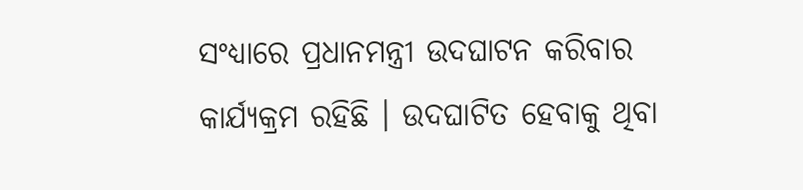ସଂଧ୍ୟାରେ ପ୍ରଧାନମନ୍ତ୍ରୀ ଉଦଘାଟନ କରିବାର କାର୍ଯ୍ୟକ୍ରମ ରହିଛି । ଉଦଘାଟିତ ହେବାକୁ ଥିବା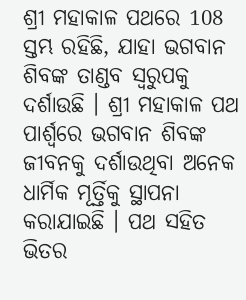ଶ୍ରୀ ମହାକାଳ ପଥରେ 108 ସ୍ତମ୍ଭ ରହିଛି, ଯାହା ଭଗବାନ ଶିବଙ୍କ ତାଣ୍ଡବ ସ୍ବରୁପକୁ ଦର୍ଶାଉଛି । ଶ୍ରୀ ମହାକାଳ ପଥ ପାର୍ଶ୍ବରେ ଭଗବାନ ଶିବଙ୍କ ଜୀବନକୁ ଦର୍ଶାଉଥିବା ଅନେକ ଧାର୍ମିକ ମୂର୍ତ୍ତିକୁ ସ୍ଥାପନା କରାଯାଇଛି । ପଥ ସହିତ ଭିତର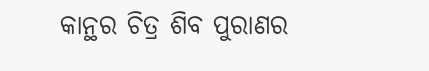କାନ୍ଥର ଚିତ୍ର ଶିବ ପୁରାଣର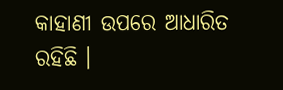କାହାଣୀ ଉପରେ ଆଧାରିତ ରହିଛି ।